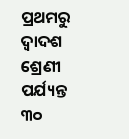ପ୍ରଥମରୁ ଦ୍ୱାଦଶ ଶ୍ରେଣୀ ପର୍ଯ୍ୟନ୍ତ ୩୦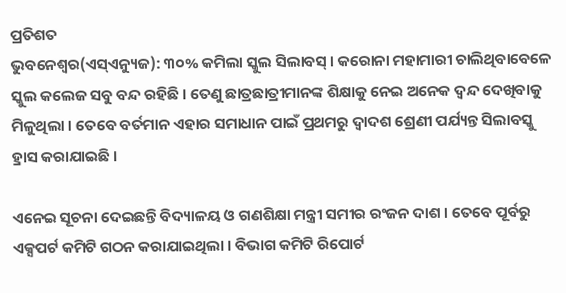ପ୍ରତିଶତ
ଭୁବନେଶ୍ୱର(ଏସ୍ଏନ୍ୟୁଜ): ୩୦% କମିଲା ସ୍କୁଲ ସିଲାବସ୍ । କରୋନା ମହାମାରୀ ଚାଲିଥିବାବେଳେ ସ୍କୁଲ କଲେଜ ସବୁ ବନ୍ଦ ରହିଛି । ତେଣୁ ଛାତ୍ରଛାତ୍ରୀମାନଙ୍କ ଶିକ୍ଷାକୁ ନେଇ ଅନେକ ଦ୍ୱନ୍ଦ ଦେଖିବାକୁ ମିଳୁଥିଲା । ତେବେ ବର୍ତମାନ ଏହାର ସମାଧାନ ପାଇଁ ପ୍ରଥମରୁ ଦ୍ୱାଦଶ ଶ୍ରେଣୀ ପର୍ଯ୍ୟନ୍ତ ସିଲାବସ୍କୁ ହ୍ରାସ କରାଯାଇଛି ।

ଏନେଇ ସୂଚନା ଦେଇଛନ୍ତି ବିଦ୍ୟାଳୟ ଓ ଗଣଶିକ୍ଷା ମନ୍ତ୍ରୀ ସମୀର ରଂଜନ ଦାଶ । ତେବେ ପୂର୍ବରୁ ଏକ୍ସପର୍ଟ କମିଟି ଗଠନ କରାଯାଇଥିଲା । ବିଭାଗ କମିଟି ରିପୋର୍ଟ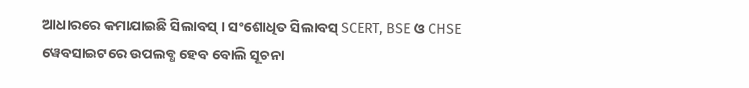ଆଧାରରେ କମାଯାଇଛି ସିଲାବସ୍ । ସଂଶୋଧିତ ସିଲାବସ୍ SCERT, BSE ଓ CHSE ୱେବସାଇଟରେ ଉପଲବ୍ଧ ହେବ ବୋଲି ସୂଚନା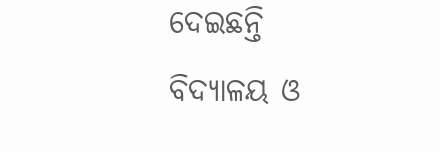ଦେଇଛନ୍ତି ବିଦ୍ୟାଳୟ ଓ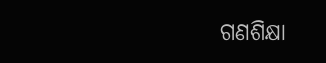ଗଣଶିକ୍ଷା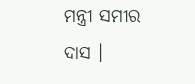ମନ୍ତ୍ରୀ ସମୀର ଦାସ ।